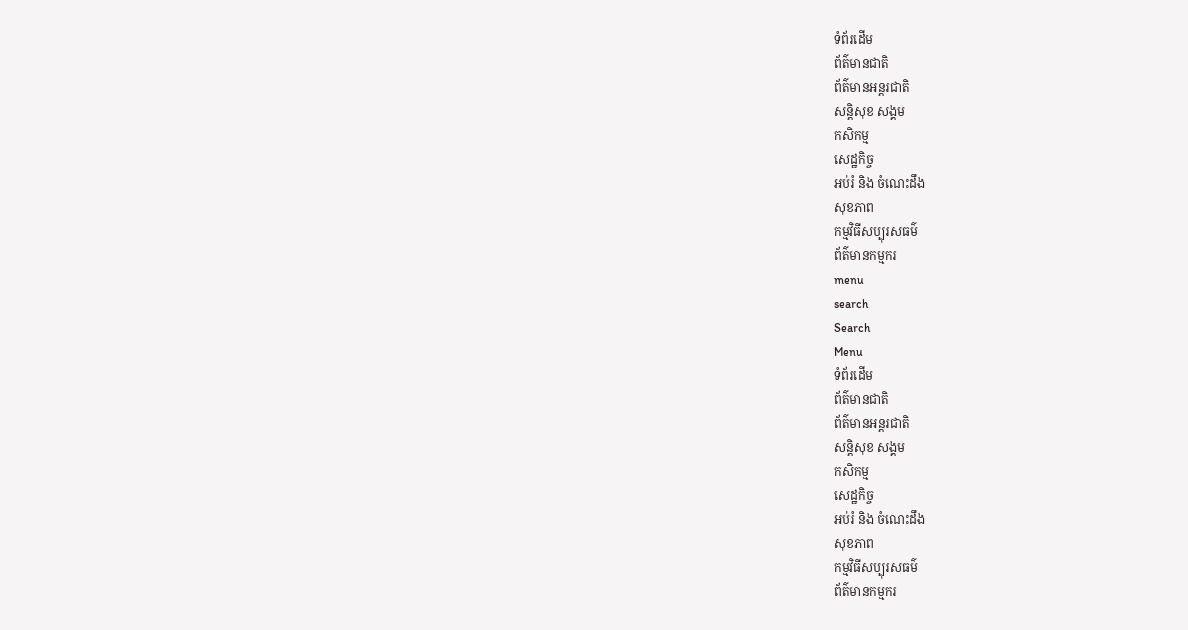ទំព័រដើម
ព័ត៌មានជាតិ
ព័ត៌មានអន្តរជាតិ
សន្តិសុខ សង្គម
កសិកម្ម
សេដ្ឋកិច្ច
អប់រំ និង ចំណេះដឹង
សុខភាព
កម្មវិធីសប្បុរសធម៌
ព័ត៌មានកម្មករ
menu
search
Search
Menu
ទំព័រដើម
ព័ត៌មានជាតិ
ព័ត៌មានអន្តរជាតិ
សន្តិសុខ សង្គម
កសិកម្ម
សេដ្ឋកិច្ច
អប់រំ និង ចំណេះដឹង
សុខភាព
កម្មវិធីសប្បុរសធម៌
ព័ត៌មានកម្មករ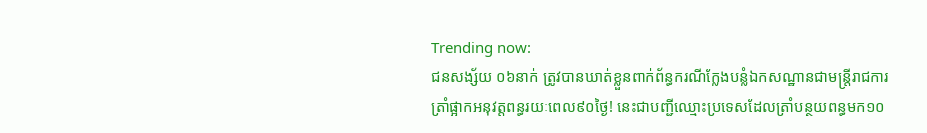Trending now:
ជនសង្ស័យ ០៦នាក់ ត្រូវបានឃាត់ខ្លួនពាក់ព័ន្ធករណីក្លែងបន្លំឯកសណ្ឋានជាមន្ត្រីរាជការ
ត្រាំផ្អាកអនុវត្តពន្ធរយៈពេល៩០ថ្ងៃ! នេះជាបញ្ជីឈ្មោះប្រទេសដែលត្រាំបន្ថយពន្ធមក១០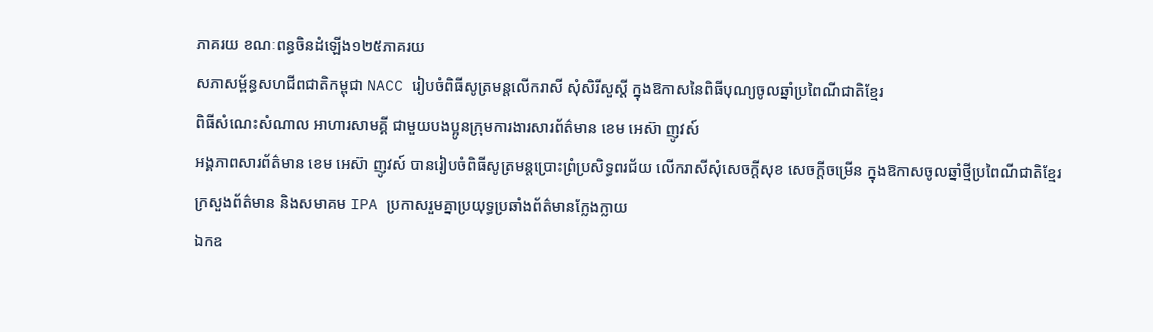ភាគរយ ខណៈពន្ធចិនដំឡើង១២៥ភាគរយ
សភាសម្ព័ន្ធសហជីពជាតិកម្ពុជា NACC រៀបចំពិធីសូត្រមន្តលើករាសី សុំសិរីសួស្តី ក្នុងឱកាសនៃពិធីបុណ្យចូលឆ្នាំប្រពៃណីជាតិខ្មែរ
ពិធីសំណេះសំណាល អាហារសាមគ្គី ជាមួយបងប្អូនក្រុមការងារសារព័ត៌មាន ខេម អេស៊ា ញូវស៍
អង្គភាពសារព័ត៌មាន ខេម អេស៊ា ញូវស៍ បានរៀបចំពិធីសូត្រមន្តប្រោះព្រំប្រសិទ្ធពរជ័យ លើករាសីសុំសេចក្តីសុខ សេចក្ដីចម្រើន ក្នុងឱកាសចូលឆ្នាំថ្មីប្រពៃណីជាតិខ្មែរ
ក្រសួងព័ត៌មាន និងសមាគម IPA ប្រកាសរួមគ្នាប្រយុទ្ធប្រឆាំងព័ត៌មានក្លែងក្លាយ
ឯកឧ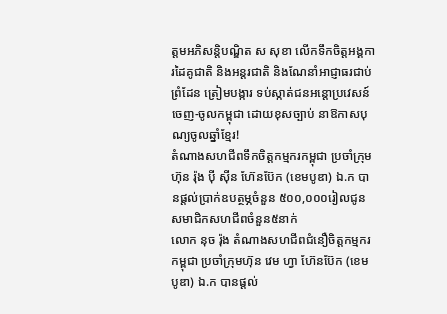ត្តមអភិសន្តិបណ្ឌិត ស សុខា លើកទឹកចិត្តអង្គការដៃគូជាតិ និងអន្តរជាតិ និងណែនាំអាជ្ញាធរជាប់ព្រំដែន ត្រៀមបង្ការ ទប់ស្កាត់ជនអន្ដោប្រវេសន៍ ចេញ-ចូលកម្ពុជា ដោយខុសច្បាប់ នាឱកាសបុណ្យចូលឆ្នាំខ្មែរ!
តំណាងសហជីពទឹកចិត្ដកម្មករកម្ពុជា ប្រចាំក្រុមហ៊ុន រ៉ុង ប៉ី ស៊ីន ហ៊ែនប៊ែក (ខេមបូឌា) ឯ.ក បានផ្ដល់ប្រាក់ឧបត្ថម្ភចំនួន ៥០០,០០០រៀលជូនសមាជិកសហជីពចំនួន៥នាក់
លោក នុច រ៉ុង តំណាងសហជីពជំនឿចិត្តកម្មករកម្ពុជា ប្រចាំក្រុមហ៊ុន វេម ហ្វា ហ៊ែនប៊ែក (ខេមបូឌា) ឯ.ក បានផ្ដល់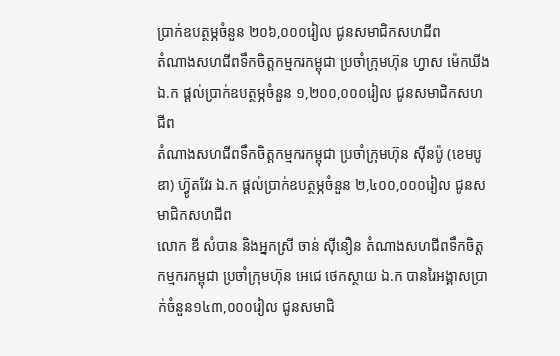ប្រាក់ឧបត្ថម្ភចំនួន ២០៦,០០០រៀល ជូនសមាជិកសហជីព
តំណាងសហជីពទឹកចិត្ដកម្មករកម្ពុជា ប្រចាំក្រុមហ៊ុន ហ្វាស ម៉េកឃីង ឯ.ក ផ្ដល់ប្រាក់ឧបត្ថម្ភចំនួន ១,២០០,០០០រៀល ជូនសមាជិកសហជីព
តំណាងសហជីពទឹកចិត្ដកម្មករកម្ពុជា ប្រចាំក្រុមហ៊ុន ស៊ីនប៉ូ (ខេមបូឌា) ហ៊្វូតវែរ ឯ.ក ផ្ដល់ប្រាក់ឧបត្ថម្ភចំនួន ២,៤០០,០០០រៀល ជូនសមាជិកសហជីព
លោក ឌី សំបាន និងអ្នកស្រី ចាន់ ស៊ីនឿន តំណាងសហជីពទឹកចិត្ដកម្មករកម្ពុជា ប្រចាំក្រុមហ៊ុន អេជេ ថេកស្ថាយ ឯ.ក បានរៃអង្គាសប្រាក់ចំនួន១៤៣,០០០រៀល ជូនសមាជិ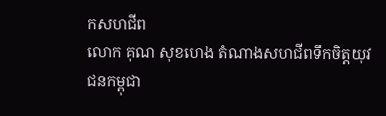កសហជីព
លោក គុណ សុខហេង តំណាងសហជីពទឹកចិត្ដយុវជនកម្ពុជា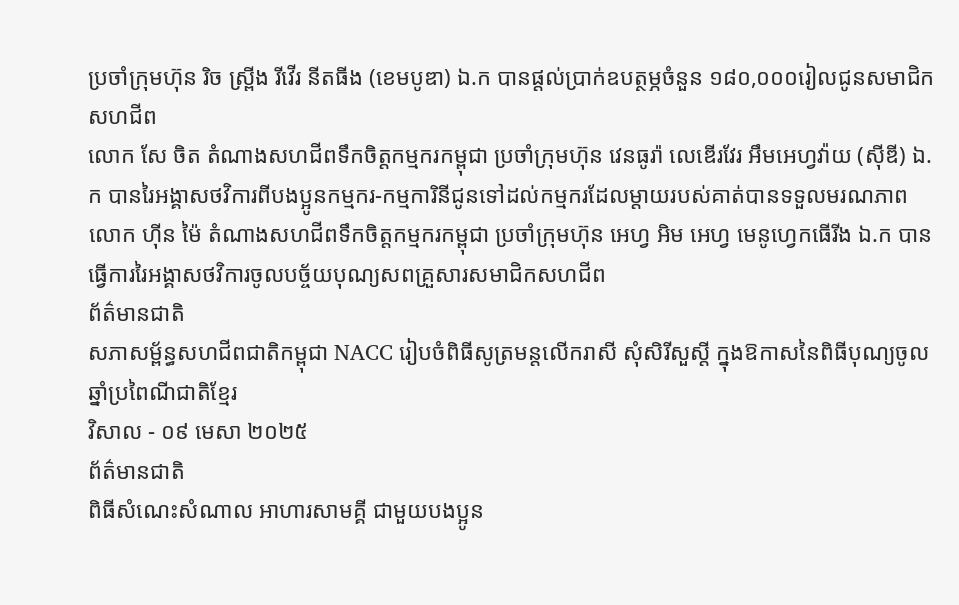ប្រចាំក្រុមហ៊ុន រិច ស្ព្រីង រីវើរ នីតធីង (ខេមបូឌា) ឯ.ក បានផ្ដល់ប្រាក់ឧបត្ថម្ភចំនួន ១៨០,០០០រៀលជូនសមាជិកសហជីព
លោក សែ ចិត តំណាងសហជីពទឹកចិត្តកម្មករកម្ពុជា ប្រចាំក្រុមហ៊ុន វេនធូរ៉ា លេឌើរវែរ អឹមអេហ្វវ៉ាយ (ស៊ីឌី) ឯ.ក បានរៃអង្គាសថវិការពីបងប្អូនកម្មករ-កម្មការិនីជូនទៅដល់កម្មករដែលម្ដាយរបស់គាត់បានទទួលមរណភាព
លោក ហ៊ីន ម៉ៃ តំណាងសហជីពទឹកចិត្តកម្មករកម្ពុជា ប្រចាំក្រុមហ៊ុន អេហ្វ អិម អេហ្វ មេនូហ្វេកធើរីង ឯ.ក បានធ្វើការរៃអង្គាសថវិការចូលបច្ច័យបុណ្យសពគ្រួសារសមាជិកសហជីព
ព័ត៌មានជាតិ
សភាសម្ព័ន្ធសហជីពជាតិកម្ពុជា NACC រៀបចំពិធីសូត្រមន្តលើករាសី សុំសិរីសួស្តី ក្នុងឱកាសនៃពិធីបុណ្យចូលឆ្នាំប្រពៃណីជាតិខ្មែរ
វិសាល - ០៩ មេសា ២០២៥
ព័ត៌មានជាតិ
ពិធីសំណេះសំណាល អាហារសាមគ្គី ជាមួយបងប្អូន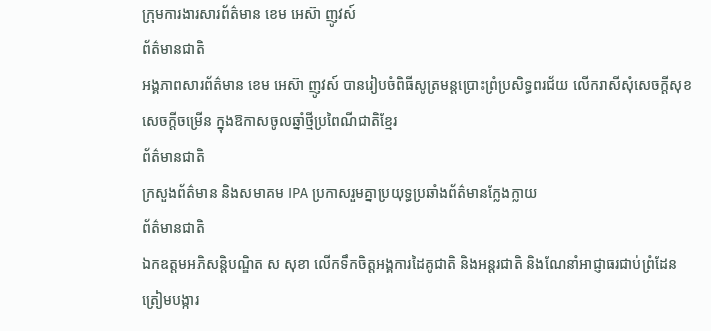ក្រុមការងារសារព័ត៌មាន ខេម អេស៊ា ញូវស៍
ព័ត៌មានជាតិ
អង្គភាពសារព័ត៌មាន ខេម អេស៊ា ញូវស៍ បានរៀបចំពិធីសូត្រមន្តប្រោះព្រំប្រសិទ្ធពរជ័យ លើករាសីសុំសេចក្តីសុខ សេចក្ដីចម្រើន ក្នុងឱកាសចូលឆ្នាំថ្មីប្រពៃណីជាតិខ្មែរ
ព័ត៌មានជាតិ
ក្រសួងព័ត៌មាន និងសមាគម IPA ប្រកាសរួមគ្នាប្រយុទ្ធប្រឆាំងព័ត៌មានក្លែងក្លាយ
ព័ត៌មានជាតិ
ឯកឧត្តមអភិសន្តិបណ្ឌិត ស សុខា លើកទឹកចិត្តអង្គការដៃគូជាតិ និងអន្តរជាតិ និងណែនាំអាជ្ញាធរជាប់ព្រំដែន ត្រៀមបង្ការ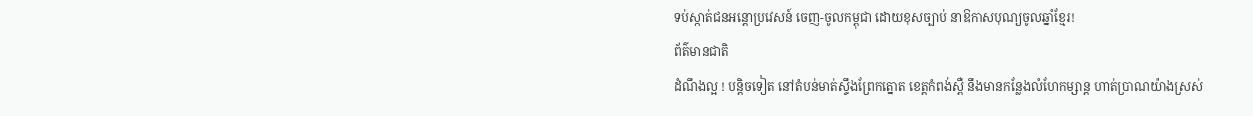ទប់ស្កាត់ជនអន្ដោប្រវេសន៍ ចេញ-ចូលកម្ពុជា ដោយខុសច្បាប់ នាឱកាសបុណ្យចូលឆ្នាំខ្មែរ!
ព័ត៌មានជាតិ
ដំណឹងល្អ ! បន្តិចទៀត នៅតំបន់មាត់ស្ទឹងព្រែកត្នោត ខេត្តកំពង់ស្ពឺ នឹងមានកន្លែងលំហែកម្សាន្ត ហាត់ប្រាណយ៉ាងស្រស់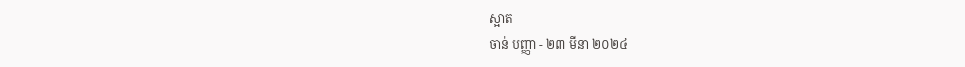ស្អាត
ចាន់ បញ្ញា - ២៣ មីនា ២០២៤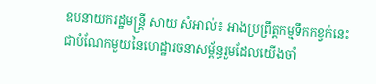ឧបនាយករដ្ឋមន្ត្រី សាយ សំអាល់៖ អាងប្រព្រឹត្តកម្មទឹកកខ្វក់នេះ ជាបំណែកមួយនៃហេដ្ឋារចនាសម្ព័ន្ធរួមដែលយើងចាំ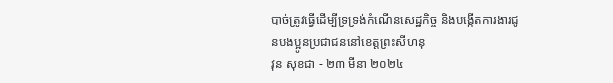បាច់ត្រូវធ្វើដើម្បីទ្រទ្រង់កំណើនសេដ្ឋកិច្ច និងបង្កើតការងារជូនបងប្អូនប្រជាជននៅខេត្តព្រះសីហនុ
វុន សុខជា - ២៣ មីនា ២០២៤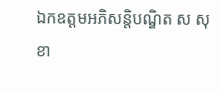ឯកឧត្តមអភិសន្តិបណ្ឌិត ស សុខា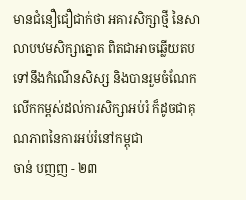មានជំនឿជឿជាក់ថា អគារសិក្សាថ្មី នៃសាលាបឋមសិក្សាត្នោត ពិតជាអាចឆ្លើយតបទៅនឹងកំណើនសិស្ស និងបានរួមចំណែកលើកកម្ពស់ដល់ការសិក្សាអប់រំ ក៏ដូចជាគុណភាពនៃការអប់រំនៅកម្ពុជា
ចាន់ បញញ - ២៣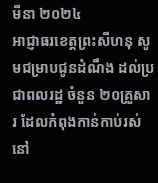មីនា ២០២៤
អាជ្ញាធរខេត្តព្រះសីហនុ សូមជម្រាបជូនដំណឹង ដល់ប្រជាពលរដ្ឋ ចំនួន ២០គ្រួសារ ដែលកំពុងកាន់កាប់រស់នៅ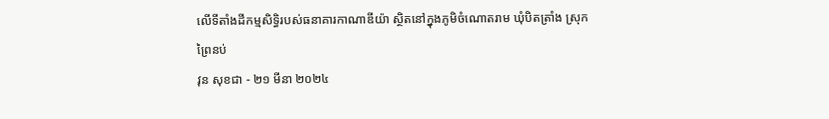លើទីតាំងដីកម្មសិទ្ធិរបស់ធនាគារកាណាឌីយ៉ា ស្ថិតនៅក្នុងភូមិចំណោតរាម ឃុំបិតត្រាំង ស្រុកព្រៃនប់
វុន សុខជា - ២១ មីនា ២០២៤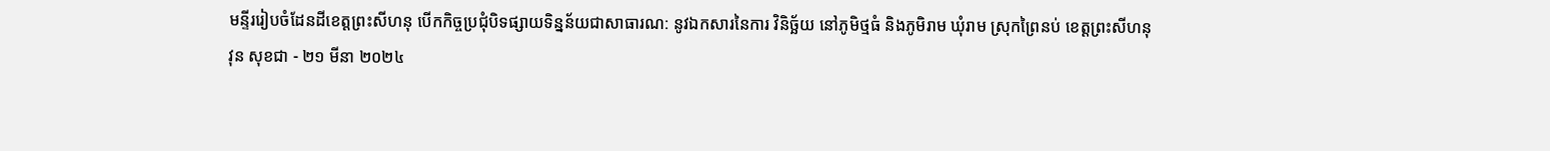មន្ទីររៀបចំដែនដីខេត្តព្រះសីហនុ បើកកិច្ចប្រជុំបិទផ្សាយទិន្នន័យជាសាធារណ: នូវឯកសារនៃការ វិនិច្ឆ័យ នៅភូមិថ្មធំ និងភូមិរាម ឃុំរាម ស្រុកព្រៃនប់ ខេត្តព្រះសីហនុ
វុន សុខជា - ២១ មីនា ២០២៤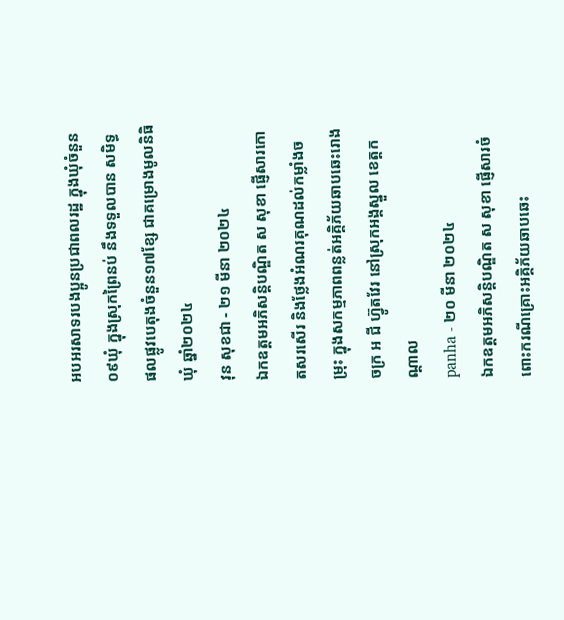អបអរសាទរបងប្អូនប្រជាពលរដ្ឋ ក្នុងឃុំចំនួន០៩ឃុំ ក្នុងស្រុកព្រៃនប់ នឹងទទួលបាន សមិទ្ធផលផ្លូវបេតុងចំនួន១៧ខ្សែ ជាគម្រោងមូលនិធិឃុំ ឆ្នាំ២០២៤
វុន សុខជា - ២១ មីនា ២០២៤
ឯកឧត្តមអភិសន្តិបណ្ឌិត ស សុខា ផ្ញើសារកោតសរសើរ និងថ្លែងអំណរគុណដល់កម្លាំងចម្រុះ ក្នុងសកម្មភាពពន្លត់អគ្គិភ័យឆាបឆេះរោងចក្រ អ ជី ហ្វ៊ូតវែរ នៅស្រុកអង្គស្នួល ខេត្តកណ្តាល
panha - ២០ មីនា ២០២៤
ឯកឧត្តមអភិសន្តិបណ្ឌិត ស សុខា ផ្ញើសារចំពោះករណីគ្រោះអគ្គិភ័យឆាបឆេះ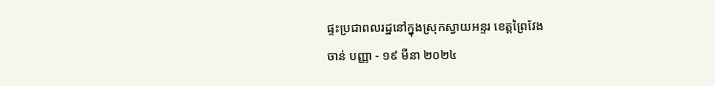ផ្ទះប្រជាពលរដ្ឋនៅក្នុងស្រុកស្វាយអន្ទរ ខេត្តព្រៃវែង
ចាន់ បញ្ញា - ១៩ មីនា ២០២៤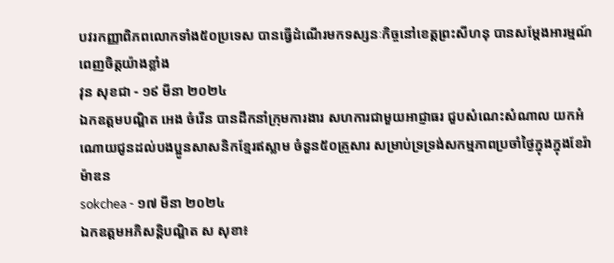បវរកញ្ញាពិភពលោកទាំង៥០ប្រទេស បានធ្វើដំណើរមកទស្សនៈកិច្ចនៅខេត្តព្រះសីហនុ បានសម្តែងអារម្មណ៍ពេញចិត្តយ៉ាងខ្លាំង
វុន សុខជា - ១៩ មីនា ២០២៤
ឯកឧត្តមបណ្ឌិត អេង ចំរើន បានដឹកនាំក្រុមការងារ សហការជាមួយអាជ្ញាធរ ជួបសំណេះសំណាល យកអំណោយជូនដល់បងប្អូនសាសនិកខ្មែរឥស្លាម ចំនួន៥០គ្រួសារ សម្រាប់ទ្រទ្រង់សកម្មភាពប្រចាំថ្ងៃក្នុងក្នុងខែរ៉ាម៉ាឌន
sokchea - ១៧ មីនា ២០២៤
ឯកឧត្តមអភិសន្តិបណ្ឌិត ស សុខា៖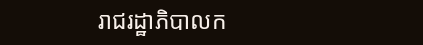រាជរដ្ឋាភិបាលក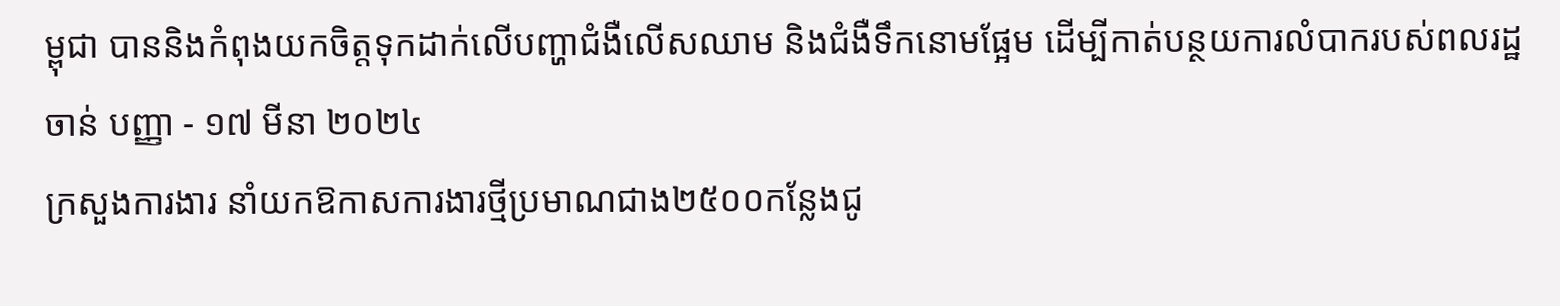ម្ពុជា បាននិងកំពុងយកចិត្តទុកដាក់លើបញ្ហាជំងឺលើសឈាម និងជំងឺទឹកនោមផ្អែម ដើម្បីកាត់បន្ថយការលំបាករបស់ពលរដ្ឋ
ចាន់ បញ្ញា - ១៧ មីនា ២០២៤
ក្រសួងការងារ នាំយកឱកាសការងារថ្មីប្រមាណជាង២៥០០កន្លែងជូ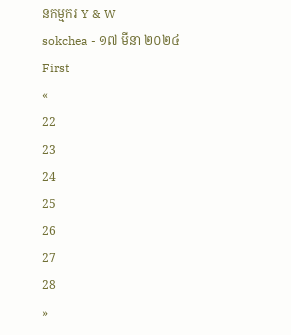នកម្មករ Y & W
sokchea - ១៧ មីនា ២០២៤
First
«
22
23
24
25
26
27
28
»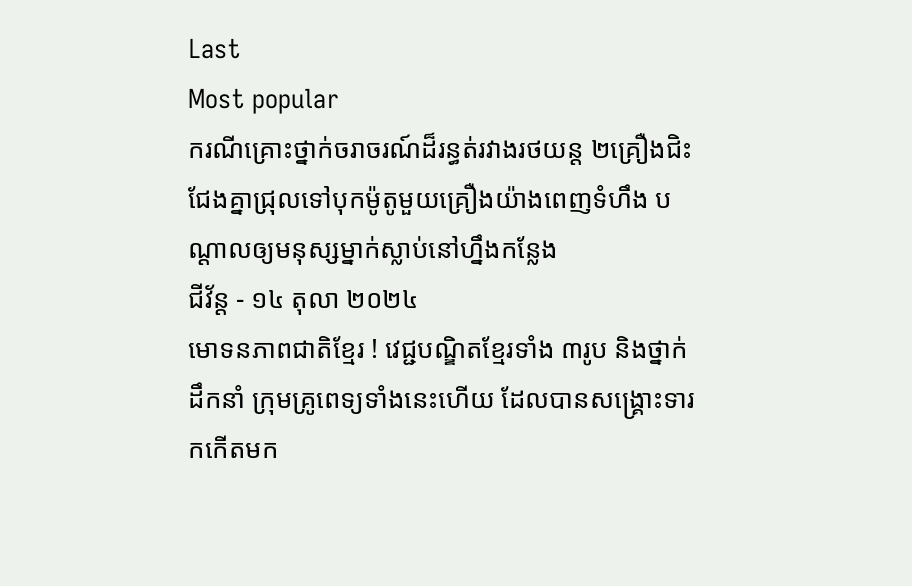Last
Most popular
ករណីគ្រោះថ្នាក់ចរាចរណ៍ដ៏រន្ធត់រវាងរថយន្ត ២គ្រឿងជិះជែងគ្នាជ្រុលទៅបុកម៉ូតូមួយគ្រឿងយ៉ាងពេញទំហឹង បណ្ដាលឲ្យមនុស្សម្នាក់ស្លាប់នៅហ្នឹងកន្លែង
ជីវ័ន្ត - ១៤ តុលា ២០២៤
មោទនភាពជាតិខ្មែរ ! វេជ្ជបណ្ឌិតខ្មែរទាំង ៣រូប និងថ្នាក់ដឹកនាំ ក្រុមគ្រូពេទ្យទាំងនេះហើយ ដែលបានសង្រ្គោះទារកកើតមក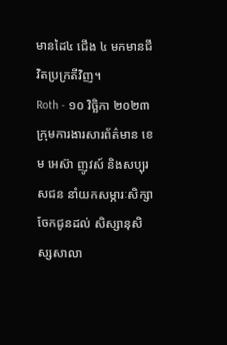មានដៃ៤ ជើង ៤ មកមានជីវិតប្រក្រតីវិញ។
Roth - ១០ វិច្ឆិកា ២០២៣
ក្រុមការងារសារព័ត៌មាន ខេម អេស៊ា ញូវស៍ និងសប្បុរសជន នាំយកសម្ភារៈសិក្សាចែកជូនដល់ សិស្សានុសិស្សសាលា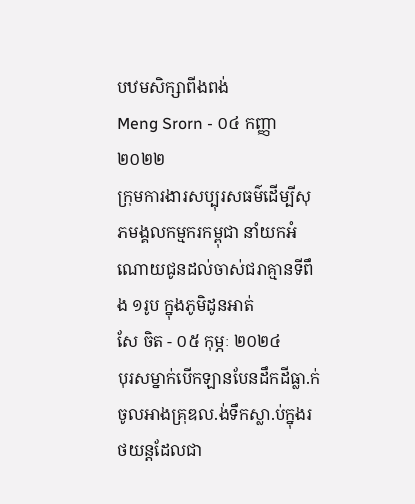បឋមសិក្សាពីងពង់
Meng Srorn - ០៤ កញ្ញា ២០២២
ក្រុមការងារសប្បុរសធម៌ដើម្បីសុភមង្គលកម្មករកម្ពុជា នាំយកអំណោយជូនដល់ចាស់ជរាគ្មានទីពឹង ១រូប ក្នុងភូមិដូនអាត់
សែ ចិត - ០៥ កុម្ភៈ ២០២៤
បុរសម្នាក់បើកឡានបែនដឹកដីធ្លា.ក់ចូលអាងគ្រុឌល.ង់ទឹកស្លា.ប់ក្នុងរថយន្តដែលជា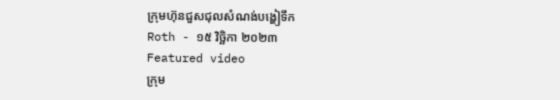ក្រុមហ៊ុនជួសជុលសំណង់បង្ហៀទឹក
Roth - ១៥ វិច្ឆិកា ២០២៣
Featured video
ក្រុម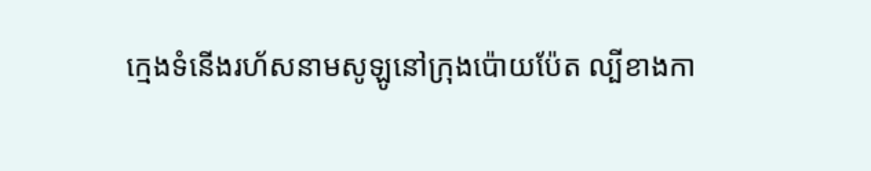ក្មេងទំនើងរហ័សនាមសូឡូនៅក្រុងប៉ោយប៉ែត ល្បីខាងកា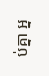ប់គ្នា អ្ន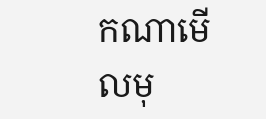កណាមើលមុ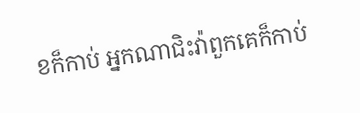ខក៏កាប់ អ្នកណាជិះវ៉ាពួកគេក៏កាប់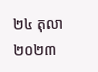២៤ តុលា ២០២៣